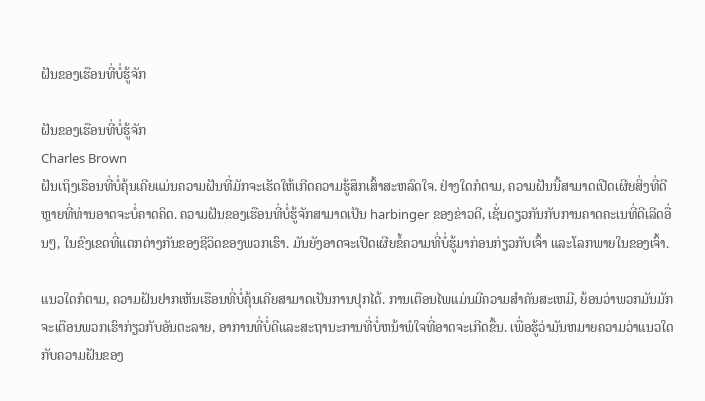ຝັນຂອງເຮືອນທີ່ບໍ່ຮູ້ຈັກ

ຝັນຂອງເຮືອນທີ່ບໍ່ຮູ້ຈັກ
Charles Brown
ຝັນເຖິງເຮືອນທີ່ບໍ່ຄຸ້ນເຄີຍແມ່ນຄວາມຝັນທີ່ມັກຈະເຮັດໃຫ້ເກີດຄວາມຮູ້ສຶກເສົ້າສະຫລົດໃຈ. ຢ່າງໃດກໍຕາມ, ຄວາມຝັນນີ້ສາມາດເປີດເຜີຍສິ່ງທີ່ດີຫຼາຍທີ່ທ່ານອາດຈະບໍ່ຄາດຄິດ. ຄວາມຝັນຂອງເຮືອນທີ່ບໍ່ຮູ້ຈັກສາມາດເປັນ harbinger ຂອງຂ່າວດີ, ເຊັ່ນດຽວກັນກັບການຄາດຄະເນທີ່ດີເລີດອື່ນໆ, ໃນຂົງເຂດທີ່ແຕກຕ່າງກັນຂອງຊີວິດຂອງພວກເຮົາ. ມັນຍັງອາດຈະເປີດເຜີຍຂໍ້ຄວາມທີ່ບໍ່ຮູ້ມາກ່ອນກ່ຽວກັບເຈົ້າ ແລະໂລກພາຍໃນຂອງເຈົ້າ.

ແນວໃດກໍຕາມ, ຄວາມຝັນຢາກເຫັນເຮືອນທີ່ບໍ່ຄຸ້ນເຄີຍສາມາດເປັນການປຸກໄດ້. ການເຕືອນໄພແມ່ນມີຄວາມສໍາຄັນສະເຫມີ, ຍ້ອນວ່າພວກມັນມັກຈະເຕືອນພວກເຮົາກ່ຽວກັບອັນຕະລາຍ, ອາການທີ່ບໍ່ດີແລະສະຖານະການທີ່ບໍ່ຫນ້າພໍໃຈທີ່ອາດຈະເກີດຂື້ນ. ເພື່ອຮູ້ວ່າມັນຫມາຍຄວາມວ່າແນວໃດກັບຄວາມຝັນຂອງ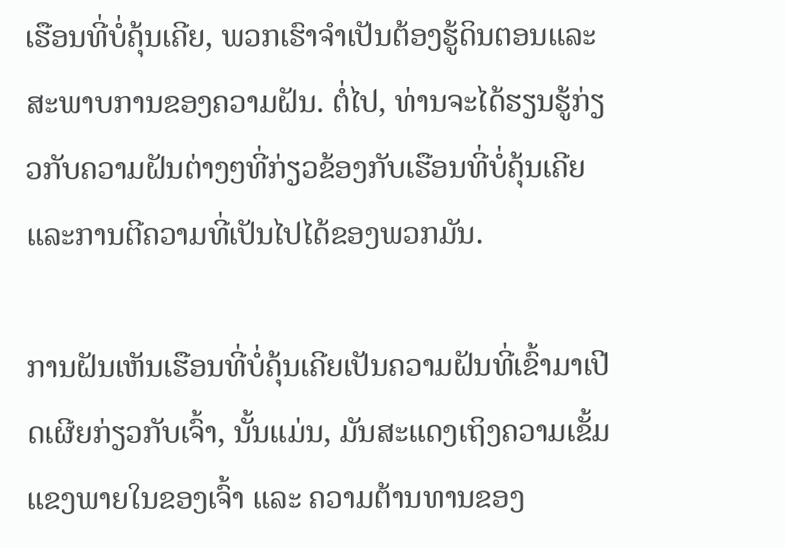ເຮືອນທີ່ບໍ່ຄຸ້ນເຄີຍ, ພວກເຮົາຈໍາເປັນຕ້ອງຮູ້ດິນຕອນແລະສະພາບການຂອງຄວາມຝັນ. ຕໍ່ໄປ, ທ່ານຈະໄດ້ຮຽນຮູ້ກ່ຽວກັບຄວາມຝັນຕ່າງໆທີ່ກ່ຽວຂ້ອງກັບເຮືອນທີ່ບໍ່ຄຸ້ນເຄີຍ ແລະການຕີຄວາມທີ່ເປັນໄປໄດ້ຂອງພວກມັນ.

ການຝັນເຫັນເຮືອນທີ່ບໍ່ຄຸ້ນເຄີຍເປັນຄວາມຝັນທີ່ເຂົ້າມາເປີດເຜີຍກ່ຽວກັບເຈົ້າ, ນັ້ນແມ່ນ, ມັນສະແດງເຖິງຄວາມເຂັ້ມແຂງພາຍໃນຂອງເຈົ້າ ແລະ ຄວາມຕ້ານທານຂອງ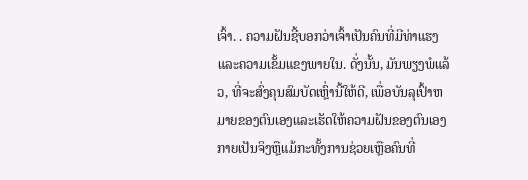ເຈົ້າ. . ຄວາມຝັນຊີ້ບອກວ່າເຈົ້າເປັນຄົນທີ່ມີທ່າແຮງແລະຄວາມເຂັ້ມແຂງພາຍໃນ. ດັ່ງນັ້ນ, ມັນພຽງພໍແລ້ວ, ທີ່ຈະສົ່ງຄຸນສົມບັດເຫຼົ່ານີ້ໃຫ້ດີ, ເພື່ອບັນລຸເປົ້າຫມາຍຂອງຕົນເອງແລະເຮັດໃຫ້ຄວາມຝັນຂອງຕົນເອງກາຍເປັນຈິງຫຼືແມ້ກະທັ້ງການຊ່ວຍເຫຼືອຄົນທີ່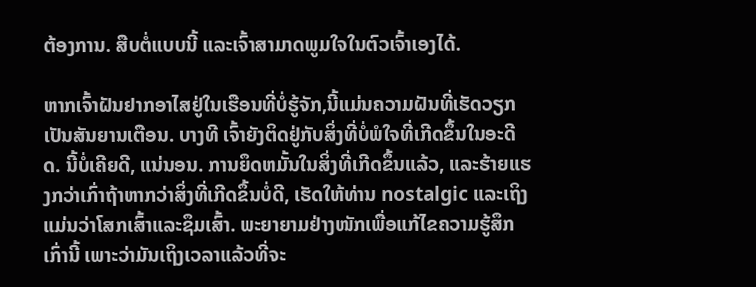ຕ້ອງການ. ສືບຕໍ່ແບບນີ້ ແລະເຈົ້າສາມາດພູມໃຈໃນຕົວເຈົ້າເອງໄດ້.

ຫາກເຈົ້າຝັນຢາກອາໄສຢູ່ໃນເຮືອນທີ່ບໍ່ຮູ້ຈັກ,ນີ້ແມ່ນຄວາມຝັນທີ່ເຮັດວຽກເປັນສັນຍານເຕືອນ. ບາງທີ ເຈົ້າຍັງຕິດຢູ່ກັບສິ່ງທີ່ບໍ່ພໍໃຈທີ່ເກີດຂຶ້ນໃນອະດີດ. ນີ້ບໍ່ເຄີຍດີ, ແນ່ນອນ. ການຍຶດຫມັ້ນໃນສິ່ງທີ່ເກີດຂຶ້ນແລ້ວ, ແລະຮ້າຍແຮງກວ່າເກົ່າຖ້າຫາກວ່າສິ່ງທີ່ເກີດຂຶ້ນບໍ່ດີ, ເຮັດໃຫ້ທ່ານ nostalgic ແລະເຖິງແມ່ນວ່າໂສກເສົ້າແລະຊຶມເສົ້າ. ພະຍາຍາມຢ່າງໜັກເພື່ອແກ້ໄຂຄວາມຮູ້ສຶກເກົ່ານີ້ ເພາະວ່າມັນເຖິງເວລາແລ້ວທີ່ຈະ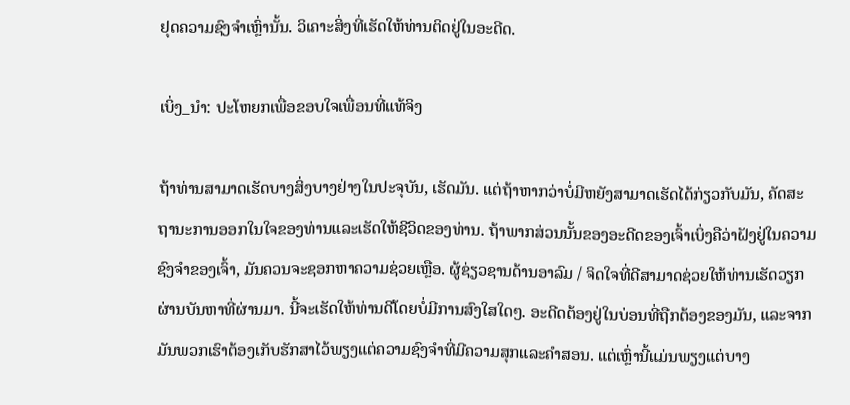ຢຸດຄວາມຊົງຈຳເຫຼົ່ານັ້ນ. ວິເຄາະສິ່ງທີ່ເຮັດໃຫ້ທ່ານຕິດຢູ່ໃນອະດີດ.

ເບິ່ງ_ນຳ: ປະໂຫຍກເພື່ອຂອບໃຈເພື່ອນທີ່ແທ້ຈິງ

ຖ້າທ່ານສາມາດເຮັດບາງສິ່ງບາງຢ່າງໃນປະຈຸບັນ, ເຮັດມັນ. ແຕ່ຖ້າຫາກວ່າບໍ່ມີຫຍັງສາມາດເຮັດໄດ້ກ່ຽວກັບມັນ, ຄັດສະຖານະການອອກໃນໃຈຂອງທ່ານແລະເຮັດໃຫ້ຊີວິດຂອງທ່ານ. ຖ້າພາກສ່ວນນັ້ນຂອງອະດີດຂອງເຈົ້າເບິ່ງຄືວ່າຝັງຢູ່ໃນຄວາມຊົງຈໍາຂອງເຈົ້າ, ມັນຄວນຈະຊອກຫາຄວາມຊ່ວຍເຫຼືອ. ຜູ້ຊ່ຽວຊານດ້ານອາລົມ / ຈິດໃຈທີ່ດີສາມາດຊ່ວຍໃຫ້ທ່ານເຮັດວຽກຜ່ານບັນຫາທີ່ຜ່ານມາ. ນີ້ຈະເຮັດໃຫ້ທ່ານດີໂດຍບໍ່ມີການສົງໃສໃດໆ. ອະດີດຕ້ອງຢູ່ໃນບ່ອນທີ່ຖືກຕ້ອງຂອງມັນ, ແລະຈາກມັນພວກເຮົາຕ້ອງເກັບຮັກສາໄວ້ພຽງແຕ່ຄວາມຊົງຈໍາທີ່ມີຄວາມສຸກແລະຄໍາສອນ. ແຕ່ເຫຼົ່ານີ້ແມ່ນພຽງແຕ່ບາງ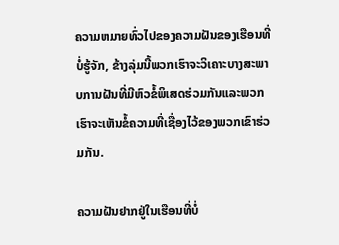ຄວາມຫມາຍທົ່ວໄປຂອງຄວາມຝັນຂອງເຮືອນທີ່ບໍ່ຮູ້ຈັກ, ຂ້າງລຸ່ມນີ້ພວກເຮົາຈະວິເຄາະບາງສະພາບການຝັນທີ່ມີຫົວຂໍ້ພິເສດຮ່ວມກັນແລະພວກເຮົາຈະເຫັນຂໍ້ຄວາມທີ່ເຊື່ອງໄວ້ຂອງພວກເຂົາຮ່ວມກັນ.

ຄວາມຝັນຢາກຢູ່ໃນເຮືອນທີ່ບໍ່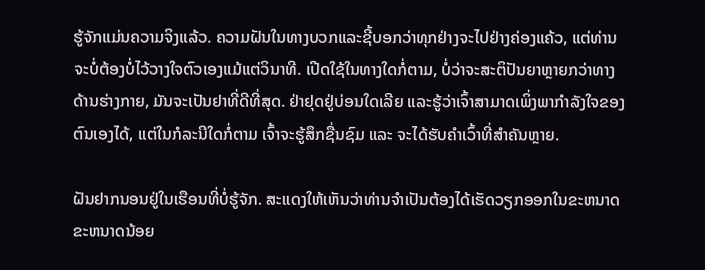ຮູ້ຈັກແມ່ນຄວາມຈິງແລ້ວ. ຄວາມຝັນໃນທາງບວກແລະຊີ້ບອກວ່າທຸກຢ່າງຈະໄປຢ່າງຄ່ອງແຄ້ວ, ແຕ່ທ່ານຈະບໍ່ຕ້ອງບໍ່ໄວ້ວາງໃຈຕົວເອງແມ້ແຕ່ວິນາທີ. ເປີດໃຊ້ໃນທາງໃດກໍ່ຕາມ, ບໍ່ວ່າຈະສະຕິປັນຍາຫຼາຍກວ່າທາງດ້ານຮ່າງກາຍ, ມັນຈະເປັນຢາທີ່ດີທີ່ສຸດ. ຢ່າຢຸດຢູ່ບ່ອນໃດເລີຍ ແລະຮູ້ວ່າເຈົ້າສາມາດເພິ່ງພາກຳລັງໃຈຂອງຕົນເອງໄດ້, ແຕ່ໃນກໍລະນີໃດກໍ່ຕາມ ເຈົ້າຈະຮູ້ສຶກຊື່ນຊົມ ແລະ ຈະໄດ້ຮັບຄຳເວົ້າທີ່ສຳຄັນຫຼາຍ.

ຝັນຢາກນອນຢູ່ໃນເຮືອນທີ່ບໍ່ຮູ້ຈັກ. ສະແດງໃຫ້ເຫັນວ່າທ່ານຈໍາເປັນຕ້ອງໄດ້ເຮັດວຽກອອກໃນຂະຫນາດຂະຫນາດນ້ອຍ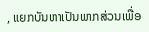, ແຍກບັນຫາເປັນພາກສ່ວນເພື່ອ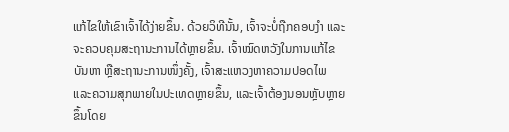ແກ້ໄຂໃຫ້ເຂົາເຈົ້າໄດ້ງ່າຍຂຶ້ນ. ດ້ວຍວິທີນັ້ນ, ເຈົ້າຈະບໍ່ຖືກຄອບງຳ ແລະຈະຄວບຄຸມສະຖານະການໄດ້ຫຼາຍຂຶ້ນ. ເຈົ້າໝົດຫວັງໃນການແກ້ໄຂບັນຫາ ຫຼືສະຖານະການໜຶ່ງຄັ້ງ, ເຈົ້າສະແຫວງຫາຄວາມປອດໄພ ແລະຄວາມສຸກພາຍໃນປະເທດຫຼາຍຂຶ້ນ, ແລະເຈົ້າຕ້ອງນອນຫຼັບຫຼາຍຂຶ້ນໂດຍ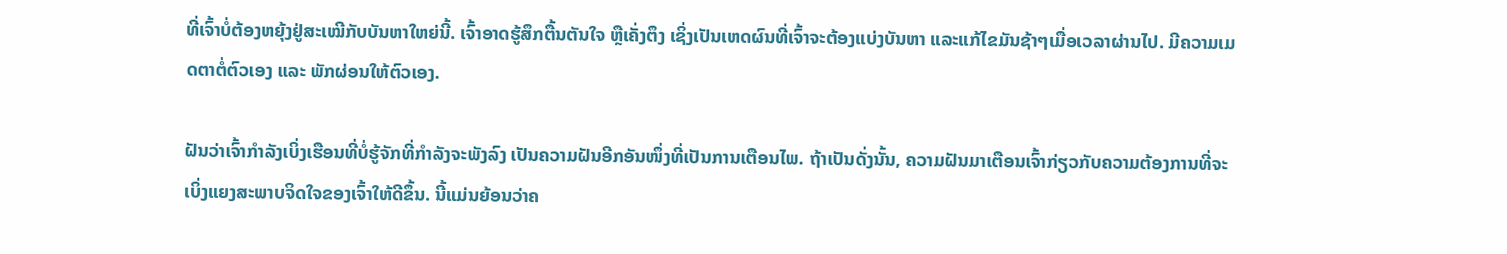ທີ່ເຈົ້າບໍ່ຕ້ອງຫຍຸ້ງຢູ່ສະເໝີກັບບັນຫາໃຫຍ່ນີ້. ເຈົ້າອາດຮູ້ສຶກຕື້ນຕັນໃຈ ຫຼືເຄັ່ງຕຶງ ເຊິ່ງເປັນເຫດຜົນທີ່ເຈົ້າຈະຕ້ອງແບ່ງບັນຫາ ແລະແກ້ໄຂມັນຊ້າໆເມື່ອເວລາຜ່ານໄປ. ມີຄວາມເມດຕາຕໍ່ຕົວເອງ ແລະ ພັກຜ່ອນໃຫ້ຕົວເອງ.

ຝັນວ່າເຈົ້າກຳລັງເບິ່ງເຮືອນທີ່ບໍ່ຮູ້ຈັກທີ່ກຳລັງຈະພັງລົງ ເປັນຄວາມຝັນອີກອັນໜຶ່ງທີ່ເປັນການເຕືອນໄພ. ຖ້າເປັນດັ່ງນັ້ນ, ຄວາມຝັນມາເຕືອນເຈົ້າກ່ຽວກັບຄວາມຕ້ອງການທີ່ຈະເບິ່ງແຍງສະພາບຈິດໃຈຂອງເຈົ້າໃຫ້ດີຂຶ້ນ. ນີ້ແມ່ນຍ້ອນວ່າຄ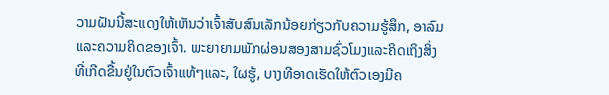ວາມຝັນນີ້ສະແດງໃຫ້ເຫັນວ່າເຈົ້າສັບສົນເລັກນ້ອຍກ່ຽວກັບຄວາມຮູ້ສຶກ, ອາລົມແລະຄວາມຄິດຂອງເຈົ້າ. ພະຍາຍາມພັກຜ່ອນສອງສາມຊົ່ວໂມງແລະຄິດເຖິງສິ່ງທີ່ເກີດຂື້ນຢູ່ໃນຕົວເຈົ້າແທ້ໆແລະ, ໃຜຮູ້, ບາງທີອາດເຮັດໃຫ້ຕົວເອງມີຄ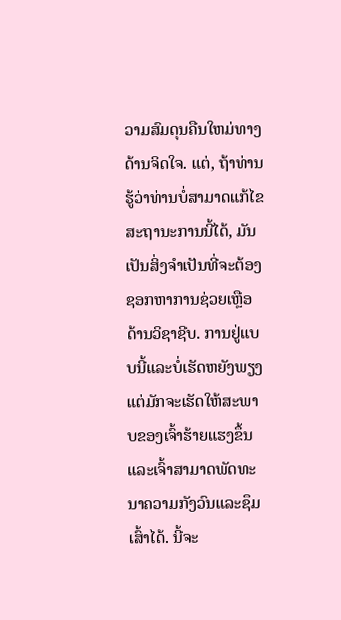ວາມສົມດຸນຄືນໃຫມ່ທາງດ້ານຈິດໃຈ. ແຕ່, ຖ້າທ່ານຮູ້ວ່າທ່ານບໍ່ສາມາດແກ້ໄຂສະຖານະການນີ້ໄດ້, ມັນເປັນສິ່ງຈໍາເປັນທີ່ຈະຕ້ອງຊອກຫາການຊ່ວຍເຫຼືອດ້ານວິຊາຊີບ. ການຢູ່ແບບນີ້ແລະບໍ່ເຮັດຫຍັງພຽງແຕ່ມັກຈະເຮັດໃຫ້ສະພາບຂອງເຈົ້າຮ້າຍແຮງຂຶ້ນແລະເຈົ້າສາມາດພັດທະນາຄວາມກັງວົນແລະຊຶມເສົ້າໄດ້. ນີ້ຈະ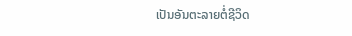ເປັນອັນຕະລາຍຕໍ່ຊີວິດ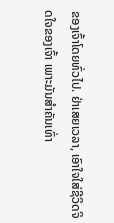ຂອງເຈົ້າໂດຍທົ່ວໄປ. ຢ່າເສຍເວລາ, ເອົາໃຈໃສ່ຊີວິດຈິດໃຈຂອງເຈົ້າ ເພາະມັນສຳຄັນເທົ່າ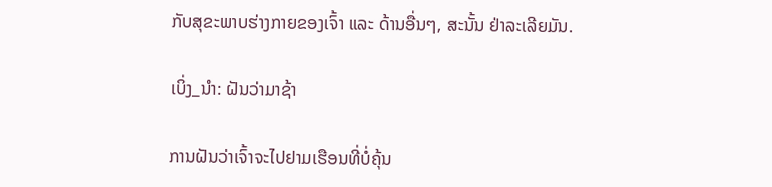ກັບສຸຂະພາບຮ່າງກາຍຂອງເຈົ້າ ແລະ ດ້ານອື່ນໆ, ສະນັ້ນ ຢ່າລະເລີຍມັນ.

ເບິ່ງ_ນຳ: ຝັນວ່າມາຊ້າ

ການຝັນວ່າເຈົ້າຈະໄປຢາມເຮືອນທີ່ບໍ່ຄຸ້ນ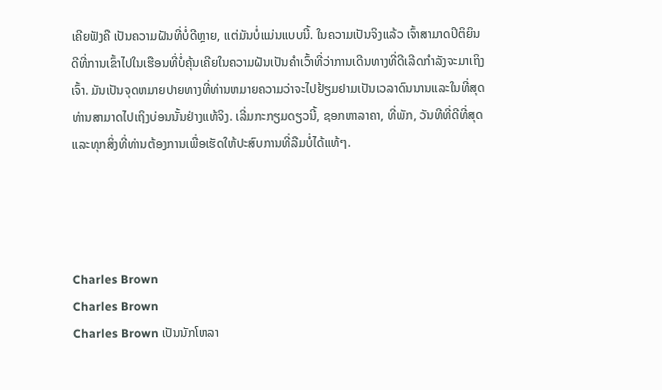ເຄີຍຟັງຄື ເປັນຄວາມຝັນທີ່ບໍ່ດີຫຼາຍ, ແຕ່ມັນບໍ່ແມ່ນແບບນີ້. ໃນຄວາມເປັນຈິງແລ້ວ ເຈົ້າສາມາດປິຕິຍິນດີທີ່ການເຂົ້າໄປໃນເຮືອນທີ່ບໍ່ຄຸ້ນເຄີຍໃນຄວາມຝັນເປັນຄຳເວົ້າທີ່ວ່າການເດີນທາງທີ່ດີເລີດກຳລັງຈະມາເຖິງເຈົ້າ. ມັນເປັນຈຸດຫມາຍປາຍທາງທີ່ທ່ານຫມາຍຄວາມວ່າຈະໄປຢ້ຽມຢາມເປັນເວລາດົນນານແລະໃນທີ່ສຸດທ່ານສາມາດໄປເຖິງບ່ອນນັ້ນຢ່າງແທ້ຈິງ. ເລີ່ມກະກຽມດຽວນີ້, ຊອກຫາລາຄາ, ທີ່ພັກ, ວັນທີທີ່ດີທີ່ສຸດ ແລະທຸກສິ່ງທີ່ທ່ານຕ້ອງການເພື່ອເຮັດໃຫ້ປະສົບການທີ່ລືມບໍ່ໄດ້ແທ້ໆ.




Charles Brown
Charles Brown
Charles Brown ເປັນນັກໂຫລາ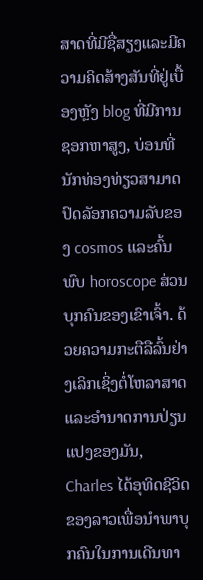ສາດທີ່ມີຊື່ສຽງແລະມີຄວາມຄິດສ້າງສັນທີ່ຢູ່ເບື້ອງຫຼັງ blog ທີ່ມີການຊອກຫາສູງ, ບ່ອນທີ່ນັກທ່ອງທ່ຽວສາມາດປົດລັອກຄວາມລັບຂອງ cosmos ແລະຄົ້ນພົບ horoscope ສ່ວນບຸກຄົນຂອງເຂົາເຈົ້າ. ດ້ວຍຄວາມກະຕືລືລົ້ນຢ່າງເລິກເຊິ່ງຕໍ່ໂຫລາສາດແລະອໍານາດການປ່ຽນແປງຂອງມັນ, Charles ໄດ້ອຸທິດຊີວິດຂອງລາວເພື່ອນໍາພາບຸກຄົນໃນການເດີນທາ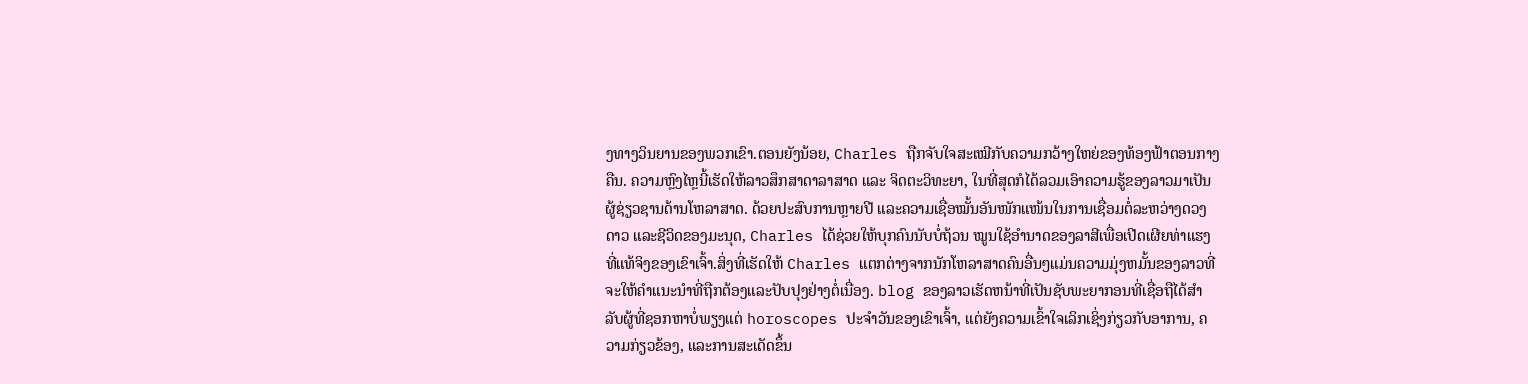ງທາງວິນຍານຂອງພວກເຂົາ.ຕອນຍັງນ້ອຍ, Charles ຖືກຈັບໃຈສະເໝີກັບຄວາມກວ້າງໃຫຍ່ຂອງທ້ອງຟ້າຕອນກາງຄືນ. ຄວາມຫຼົງໄຫຼນີ້ເຮັດໃຫ້ລາວສຶກສາດາລາສາດ ແລະ ຈິດຕະວິທະຍາ, ໃນທີ່ສຸດກໍໄດ້ລວມເອົາຄວາມຮູ້ຂອງລາວມາເປັນຜູ້ຊ່ຽວຊານດ້ານໂຫລາສາດ. ດ້ວຍປະສົບການຫຼາຍປີ ແລະຄວາມເຊື່ອໝັ້ນອັນໜັກແໜ້ນໃນການເຊື່ອມຕໍ່ລະຫວ່າງດວງດາວ ແລະຊີວິດຂອງມະນຸດ, Charles ໄດ້ຊ່ວຍໃຫ້ບຸກຄົນນັບບໍ່ຖ້ວນ ໝູນໃຊ້ອຳນາດຂອງລາສີເພື່ອເປີດເຜີຍທ່າແຮງທີ່ແທ້ຈິງຂອງເຂົາເຈົ້າ.ສິ່ງທີ່ເຮັດໃຫ້ Charles ແຕກຕ່າງຈາກນັກໂຫລາສາດຄົນອື່ນໆແມ່ນຄວາມມຸ່ງຫມັ້ນຂອງລາວທີ່ຈະໃຫ້ຄໍາແນະນໍາທີ່ຖືກຕ້ອງແລະປັບປຸງຢ່າງຕໍ່ເນື່ອງ. blog ຂອງລາວເຮັດຫນ້າທີ່ເປັນຊັບພະຍາກອນທີ່ເຊື່ອຖືໄດ້ສໍາລັບຜູ້ທີ່ຊອກຫາບໍ່ພຽງແຕ່ horoscopes ປະຈໍາວັນຂອງເຂົາເຈົ້າ, ແຕ່ຍັງຄວາມເຂົ້າໃຈເລິກເຊິ່ງກ່ຽວກັບອາການ, ຄວາມກ່ຽວຂ້ອງ, ແລະການສະເດັດຂຶ້ນ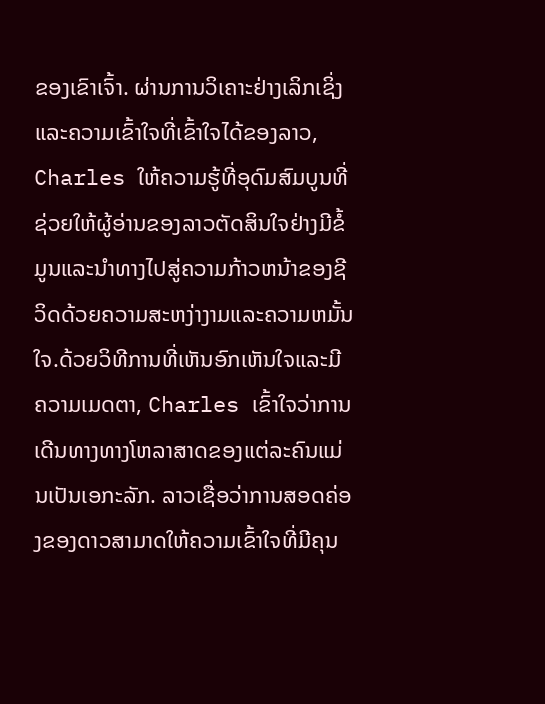ຂອງເຂົາເຈົ້າ. ຜ່ານການວິເຄາະຢ່າງເລິກເຊິ່ງແລະຄວາມເຂົ້າໃຈທີ່ເຂົ້າໃຈໄດ້ຂອງລາວ, Charles ໃຫ້ຄວາມຮູ້ທີ່ອຸດົມສົມບູນທີ່ຊ່ວຍໃຫ້ຜູ້ອ່ານຂອງລາວຕັດສິນໃຈຢ່າງມີຂໍ້ມູນແລະນໍາທາງໄປສູ່ຄວາມກ້າວຫນ້າຂອງຊີວິດດ້ວຍຄວາມສະຫງ່າງາມແລະຄວາມຫມັ້ນໃຈ.ດ້ວຍວິທີການທີ່ເຫັນອົກເຫັນໃຈແລະມີຄວາມເມດຕາ, Charles ເຂົ້າໃຈວ່າການເດີນທາງທາງໂຫລາສາດຂອງແຕ່ລະຄົນແມ່ນເປັນເອກະລັກ. ລາວເຊື່ອວ່າການສອດຄ່ອງຂອງດາວສາມາດໃຫ້ຄວາມເຂົ້າໃຈທີ່ມີຄຸນ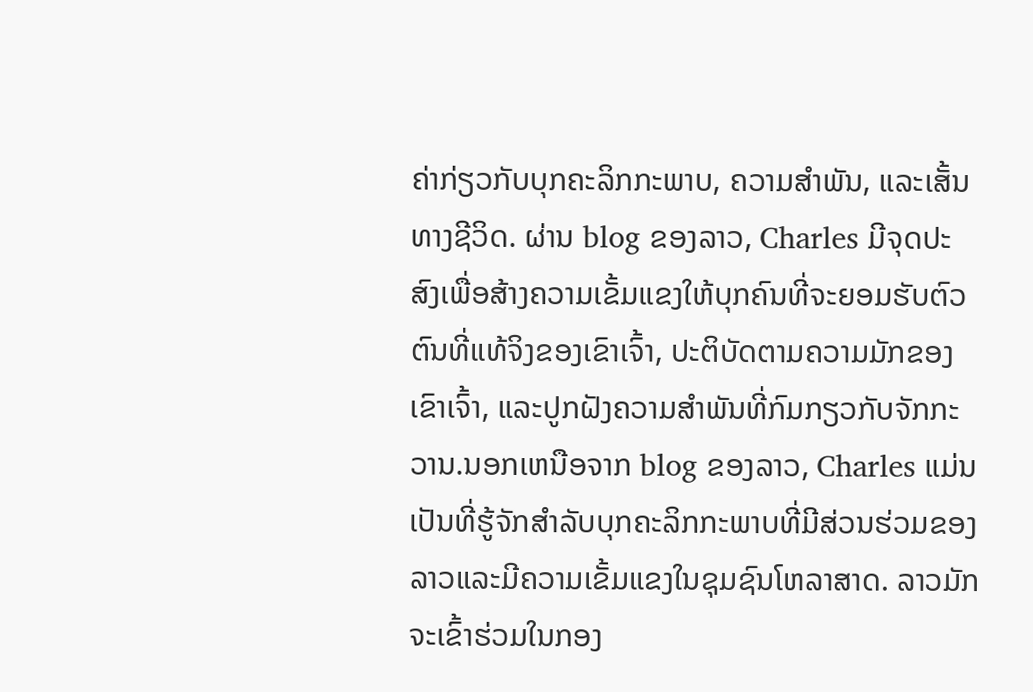ຄ່າກ່ຽວກັບບຸກຄະລິກກະພາບ, ຄວາມສໍາພັນ, ແລະເສັ້ນທາງຊີວິດ. ຜ່ານ blog ຂອງລາວ, Charles ມີຈຸດປະສົງເພື່ອສ້າງຄວາມເຂັ້ມແຂງໃຫ້ບຸກຄົນທີ່ຈະຍອມຮັບຕົວຕົນທີ່ແທ້ຈິງຂອງເຂົາເຈົ້າ, ປະຕິບັດຕາມຄວາມມັກຂອງເຂົາເຈົ້າ, ແລະປູກຝັງຄວາມສໍາພັນທີ່ກົມກຽວກັບຈັກກະວານ.ນອກເຫນືອຈາກ blog ຂອງລາວ, Charles ແມ່ນເປັນທີ່ຮູ້ຈັກສໍາລັບບຸກຄະລິກກະພາບທີ່ມີສ່ວນຮ່ວມຂອງລາວແລະມີຄວາມເຂັ້ມແຂງໃນຊຸມຊົນໂຫລາສາດ. ລາວມັກຈະເຂົ້າຮ່ວມໃນກອງ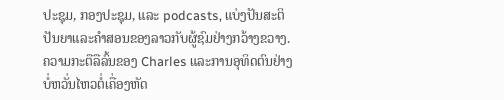ປະຊຸມ, ກອງປະຊຸມ, ແລະ podcasts, ແບ່ງປັນສະຕິປັນຍາແລະຄໍາສອນຂອງລາວກັບຜູ້ຊົມຢ່າງກວ້າງຂວາງ. ຄວາມກະຕືລືລົ້ນຂອງ Charles ແລະການອຸທິດຕົນຢ່າງບໍ່ຫວັ່ນໄຫວຕໍ່ເຄື່ອງຫັດ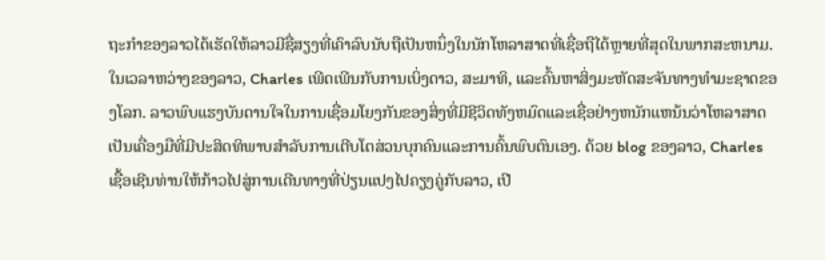ຖະກໍາຂອງລາວໄດ້ເຮັດໃຫ້ລາວມີຊື່ສຽງທີ່ເຄົາລົບນັບຖືເປັນຫນຶ່ງໃນນັກໂຫລາສາດທີ່ເຊື່ອຖືໄດ້ຫຼາຍທີ່ສຸດໃນພາກສະຫນາມ.ໃນເວລາຫວ່າງຂອງລາວ, Charles ເພີດເພີນກັບການເບິ່ງດາວ, ສະມາທິ, ແລະຄົ້ນຫາສິ່ງມະຫັດສະຈັນທາງທໍາມະຊາດຂອງໂລກ. ລາວພົບແຮງບັນດານໃຈໃນການເຊື່ອມໂຍງກັນຂອງສິ່ງທີ່ມີຊີວິດທັງຫມົດແລະເຊື່ອຢ່າງຫນັກແຫນ້ນວ່າໂຫລາສາດເປັນເຄື່ອງມືທີ່ມີປະສິດທິພາບສໍາລັບການເຕີບໂຕສ່ວນບຸກຄົນແລະການຄົ້ນພົບຕົນເອງ. ດ້ວຍ blog ຂອງລາວ, Charles ເຊື້ອເຊີນທ່ານໃຫ້ກ້າວໄປສູ່ການເດີນທາງທີ່ປ່ຽນແປງໄປຄຽງຄູ່ກັບລາວ, ເປີ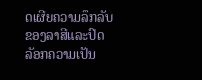ດເຜີຍຄວາມລຶກລັບຂອງລາສີແລະປົດລັອກຄວາມເປັນ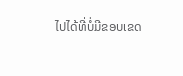ໄປໄດ້ທີ່ບໍ່ມີຂອບເຂດ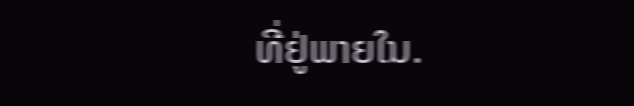ທີ່ຢູ່ພາຍໃນ.